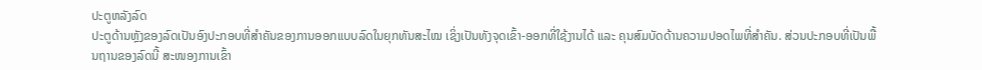ປະຕູຫລັງລົດ
ປະຕູດ້ານຫຼັງຂອງລົດເປັນອົງປະກອບທີ່ສຳຄັນຂອງການອອກແບບລົດໃນຍຸກທັນສະໄໝ ເຊິ່ງເປັນທັງຈຸດເຂົ້າ-ອອກທີ່ໃຊ້ງານໄດ້ ແລະ ຄຸນສົມບັດດ້ານຄວາມປອດໄພທີ່ສຳຄັນ. ສ່ວນປະກອບທີ່ເປັນພື້ນຖານຂອງລົດນີ້ ສະໜອງການເຂົ້າ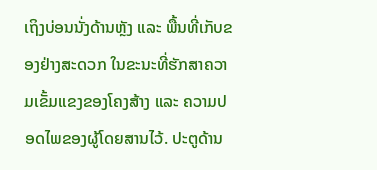ເຖິງບ່ອນນັ່ງດ້ານຫຼັງ ແລະ ພື້ນທີ່ເກັບຂອງຢ່າງສະດວກ ໃນຂະນະທີ່ຮັກສາຄວາມເຂັ້ມແຂງຂອງໂຄງສ້າງ ແລະ ຄວາມປອດໄພຂອງຜູ້ໂດຍສານໄວ້. ປະຕູດ້ານ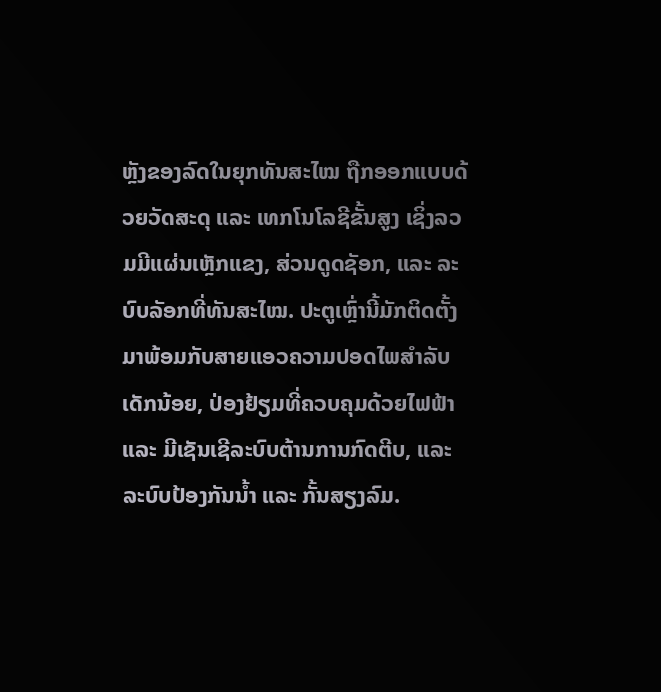ຫຼັງຂອງລົດໃນຍຸກທັນສະໄໝ ຖືກອອກແບບດ້ວຍວັດສະດຸ ແລະ ເທກໂນໂລຊີຂັ້ນສູງ ເຊິ່ງລວມມີແຜ່ນເຫຼັກແຂງ, ສ່ວນດູດຊັອກ, ແລະ ລະບົບລັອກທີ່ທັນສະໄໝ. ປະຕູເຫຼົ່ານີ້ມັກຕິດຕັ້ງມາພ້ອມກັບສາຍແອວຄວາມປອດໄພສຳລັບເດັກນ້ອຍ, ປ່ອງຢ້ຽມທີ່ຄວບຄຸມດ້ວຍໄຟຟ້າ ແລະ ມີເຊັນເຊີລະບົບຕ້ານການກົດຕີບ, ແລະ ລະບົບປ້ອງກັນນ້ຳ ແລະ ກັ້ນສຽງລົມ.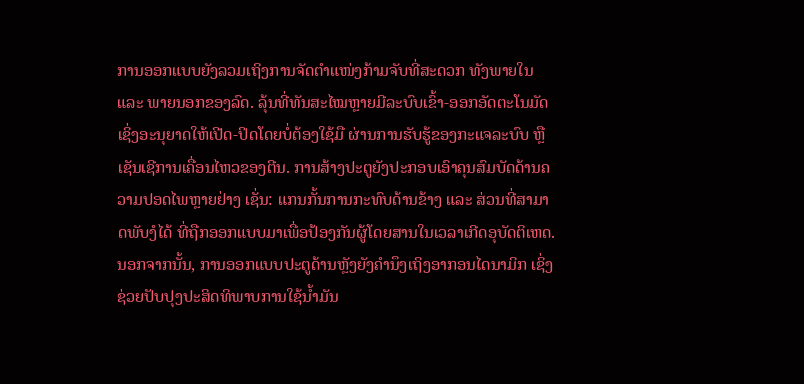ການອອກແບບຍັງລວມເຖິງການຈັດຕຳແໜ່ງກ້າມຈັບທີ່ສະດວກ ທັງພາຍໃນ ແລະ ພາຍນອກຂອງລົດ. ລຸ້ນທີ່ທັນສະໄໝຫຼາຍມີລະບົບເຂົ້າ-ອອກອັດຕະໂນມັດ ເຊິ່ງອະນຸຍາດໃຫ້ເປີດ-ປິດໂດຍບໍ່ຕ້ອງໃຊ້ມື ຜ່ານການຮັບຮູ້ຂອງກະແຈລະບົບ ຫຼື ເຊັນເຊີການເຄື່ອນໄຫວຂອງຕີນ. ການສ້າງປະຕູຍັງປະກອບເອົາຄຸນສົມບັດດ້ານຄວາມປອດໄພຫຼາຍຢ່າງ ເຊັ່ນ: ແກນກັ້ນການກະທົບດ້ານຂ້າງ ແລະ ສ່ວນທີ່ສາມາດພັບງໍໄດ້ ທີ່ຖືກອອກແບບມາເພື່ອປ້ອງກັນຜູ້ໂດຍສານໃນເວລາເກີດອຸບັດຕິເຫດ. ນອກຈາກນັ້ນ, ການອອກແບບປະຕູດ້ານຫຼັງຍັງຄຳນຶງເຖິງອາກອນໄດນາມິກ ເຊິ່ງຊ່ວຍປັບປຸງປະສິດທິພາບການໃຊ້ນ້ຳມັນ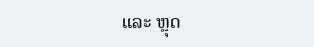ແລະ ຫຼຸດ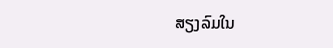ສຽງລົມໃນ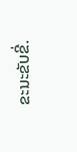ຂະນະຂັບຂີ່.